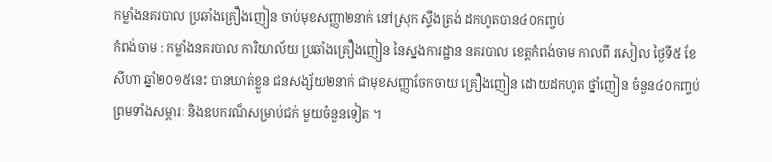កម្លាំងនគរបាល ប្រឆាំងគ្រឿងញៀន ចាប់មុខសញ្ញា២នាក់ នៅស្រុក ស្ទឹងត្រង់ ដកហូតបាន៤០កញ្ចប់
កំពង់ចាម : កម្លាំងនគរបាល ការិយាល័យ ប្រឆាំងគ្រឿងញៀន នៃស្នងការដ្ឋាន នគរបាល ខេត្តកំពង់ចាម កាលពី រសៀល ថ្ងៃទី៥ ខែសីហា ឆ្នាំ២០១៥នេះ បានឃាត់ខ្លួន ជនសង្ស័យ២នាក់ ជាមុខសញ្ញាចែកចាយ គ្រឿងញៀន ដោយដកហូត ថ្នាំញៀន ចំនួន៤០កញ្ចប់ ព្រមទាំងសម្ភារៈ និងឧបករណ៏សម្រាប់ជក់ មួយចំនួនទៀត ។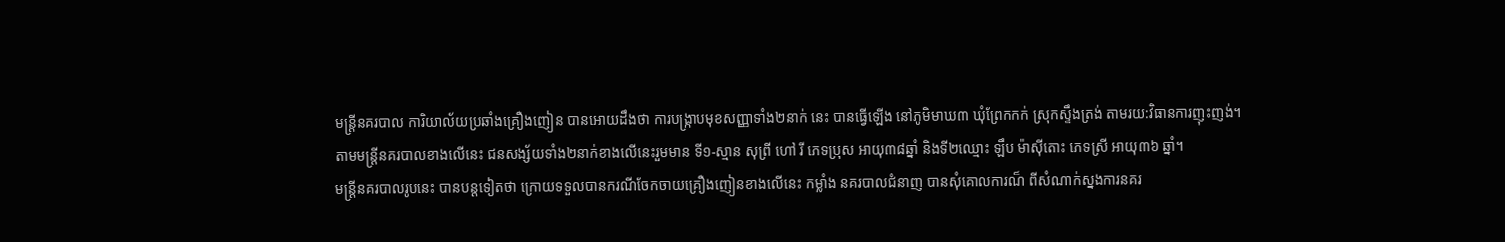មន្រ្តីនគរបាល ការិយាល័យប្រឆាំងគ្រឿងញៀន បានអោយដឹងថា ការបង្ក្រាបមុខសញ្ញាទាំង២នាក់ នេះ បានធ្វើឡើង នៅភូមិមាឃ៣ ឃុំព្រែកកក់ ស្រុកស្ទឹងត្រង់ តាមរយ:វិធានការញុះញង់។
តាមមន្រ្តីនគរបាលខាងលើនេះ ជនសង្ស័យទាំង២នាក់ខាងលើនេះរួមមាន ទី១-ស្មាន សុព្រី ហៅ រី ភេទប្រុស អាយុ៣៨ឆ្នាំ និងទី២ឈ្មោះ ឡឹប ម៉ាស៊ីតោះ ភេទស្រី អាយុ៣៦ ឆ្នាំ។
មន្រ្តីនគរបាលរូបនេះ បានបន្តទៀតថា ក្រោយទទួលបានករណីចែកចាយគ្រឿងញៀនខាងលើនេះ កម្លាំង នគរបាលជំនាញ បានសុំគោលការណ៏ ពីសំណាក់ស្នងការនគរ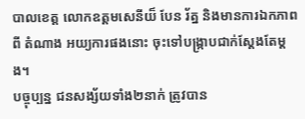បាលខេត្ត លោកឧត្តមសេនីយ៏ បែន រ័ត្ន និងមានការឯកភាពពី តំណាង អយ្យការផងនោះ ចុះទៅបង្ក្រាបជាក់ស្តែងតែម្តង។
បច្ចុប្បន្ន ជនសង្ស័យទាំង២នាក់ ត្រូវបាន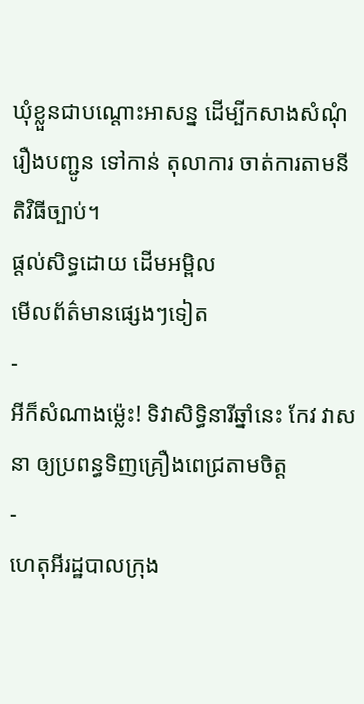ឃុំខ្លួនជាបណ្តោះអាសន្ន ដើម្បីកសាងសំណុំរឿងបញ្ជូន ទៅកាន់ តុលាការ ចាត់ការតាមនីតិវិធីច្បាប់។
ផ្តល់សិទ្ធដោយ ដើមអម្ពិល
មើលព័ត៌មានផ្សេងៗទៀត
-
អីក៏សំណាងម្ល៉េះ! ទិវាសិទ្ធិនារីឆ្នាំនេះ កែវ វាសនា ឲ្យប្រពន្ធទិញគ្រឿងពេជ្រតាមចិត្ត
-
ហេតុអីរដ្ឋបាលក្រុង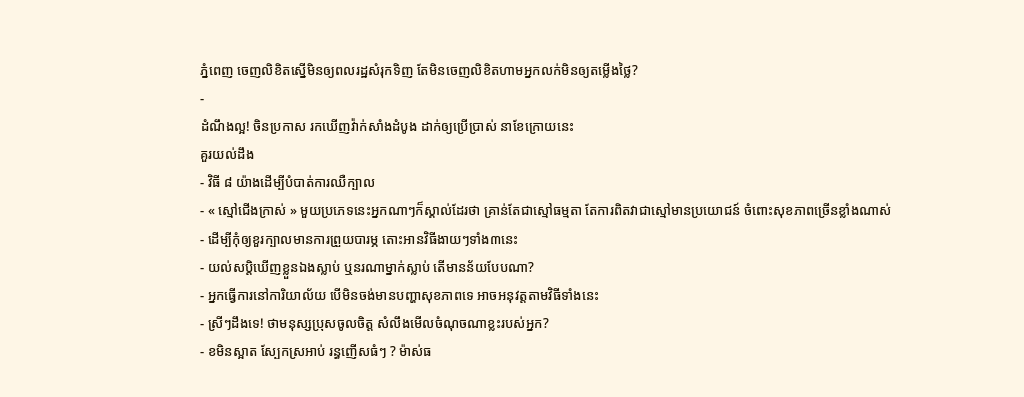ភ្នំពេញ ចេញលិខិតស្នើមិនឲ្យពលរដ្ឋសំរុកទិញ តែមិនចេញលិខិតហាមអ្នកលក់មិនឲ្យតម្លើងថ្លៃ?
-
ដំណឹងល្អ! ចិនប្រកាស រកឃើញវ៉ាក់សាំងដំបូង ដាក់ឲ្យប្រើប្រាស់ នាខែក្រោយនេះ
គួរយល់ដឹង
- វិធី ៨ យ៉ាងដើម្បីបំបាត់ការឈឺក្បាល
- « ស្មៅជើងក្រាស់ » មួយប្រភេទនេះអ្នកណាៗក៏ស្គាល់ដែរថា គ្រាន់តែជាស្មៅធម្មតា តែការពិតវាជាស្មៅមានប្រយោជន៍ ចំពោះសុខភាពច្រើនខ្លាំងណាស់
- ដើម្បីកុំឲ្យខួរក្បាលមានការព្រួយបារម្ភ តោះអានវិធីងាយៗទាំង៣នេះ
- យល់សប្តិឃើញខ្លួនឯងស្លាប់ ឬនរណាម្នាក់ស្លាប់ តើមានន័យបែបណា?
- អ្នកធ្វើការនៅការិយាល័យ បើមិនចង់មានបញ្ហាសុខភាពទេ អាចអនុវត្តតាមវិធីទាំងនេះ
- ស្រីៗដឹងទេ! ថាមនុស្សប្រុសចូលចិត្ត សំលឹងមើលចំណុចណាខ្លះរបស់អ្នក?
- ខមិនស្អាត ស្បែកស្រអាប់ រន្ធញើសធំៗ ? ម៉ាស់ធ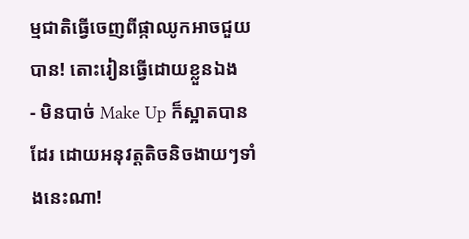ម្មជាតិធ្វើចេញពីផ្កាឈូកអាចជួយបាន! តោះរៀនធ្វើដោយខ្លួនឯង
- មិនបាច់ Make Up ក៏ស្អាតបានដែរ ដោយអនុវត្តតិចនិចងាយៗទាំងនេះណា!